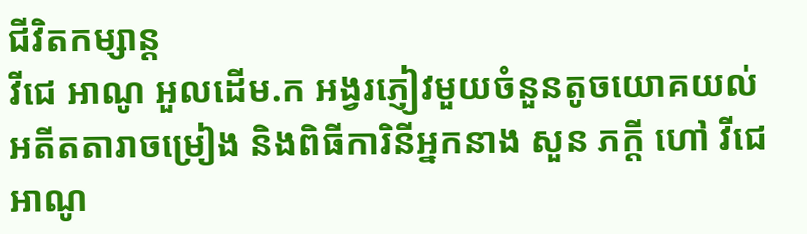ជីវិតកម្សាន្ដ
វីជេ អាណូ អួលដើម.ក អង្វរភ្ញៀវមួយចំនួនតូចយោគយល់
អតីតតារាចម្រៀង និងពិធីការិនីអ្នកនាង សួន ភក្តី ហៅ វីជេ អាណូ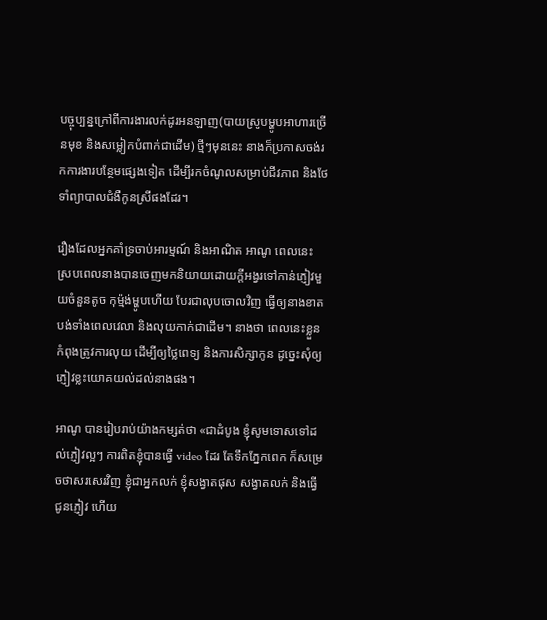បច្ចុប្បន្នក្រៅពីការងារលក់ដូរអនឡាញ(បាយស្រូបម្ហូបអាហារច្រើនមុខ និងសម្លៀកបំពាក់ជាដើម) ថ្មីៗមុននេះ នាងក៏ប្រកាសចង់រកការងារបន្ថែមផ្សេងទៀត ដើម្បីរកចំណូលសម្រាប់ជីវភាព និងថែទាំព្យាបាលជំងឺកូនស្រីផងដែរ។

រឿងដែលអ្នកគាំទ្រចាប់អារម្មណ៍ និងអាណិត អាណូ ពេលនេះ ស្របពេលនាងបានចេញមកនិយាយដោយក្តីអង្វរទៅកាន់ភ្ញៀវមួយចំនួនតូច កុម្ម៉ង់ម្ហូបហើយ បែរជាលុបចោលវិញ ធ្វើឲ្យនាងខាតបង់ទាំងពេលវេលា និងលុយកាក់ជាដើម។ នាងថា ពេលនេះខ្លួនកំពុងត្រូវការលុយ ដើម្បីឲ្យថ្លៃពេទ្យ និងការសិក្សាកូន ដូច្នេះសុំឲ្យភ្ញៀវខ្លះយោគយល់ដល់នាងផង។

អាណូ បានរៀបរាប់យ៉ាងកម្សត់ថា «ជាដំបូង ខ្ញុំសូមទោសទៅដល់ភ្ញៀវល្អៗ ការពិតខ្ញុំបានធ្វើ video ដែរ តែទឹកភ្នែកពេក ក៏សម្រេចថាសរសេរវិញ ខ្ញុំជាអ្នកលក់ ខ្ញុំសង្វាតផុស សង្វាតលក់ និងធ្វើជូនភ្ញៀវ ហើយ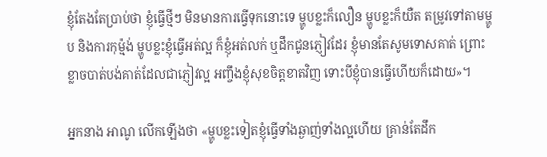ខ្ញុំតែងតែប្រាប់ថា ខ្ញុំធ្វើថ្មីៗ មិនមានការធ្វើទុកនោះទេ ម្ហូបខ្លះក៏លឿន ម្ហូបខ្លះក៏យឺត តម្រូវទៅតាមម្ហូប និងការកុម្ម៉ង់ ម្ហូបខ្លះខ្ញុំធ្វើអត់ល្អ ក៏ខ្ញុំអត់លក់ ឬដឹកជូនភ្ញៀវដែរ ខ្ញុំមានតែសូមទោសគាត់ ព្រោះខ្លាចបាត់បង់គាត់ដែលជាភ្ញៀវល្អ អញ្ចឹងខ្ញុំសុខចិត្តខាតវិញ ទោះបីខ្ញុំបានធ្វើហើយក៏ដោយ»។

អ្នកនាង អាណូ លើកឡើងថា «ម្ហូបខ្លះទៀតខ្ញុំធ្វើទាំងឆ្ងាញ់ទាំងល្អហើយ គ្រាន់តែដឹក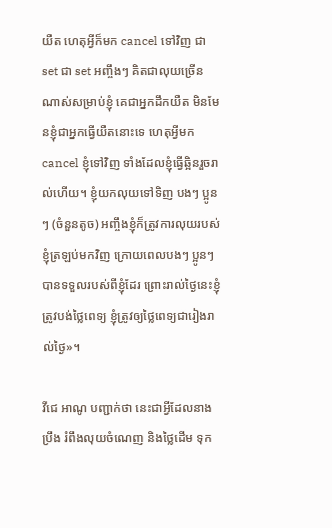យឺត ហេតុអ្វីក៏មក cancel ទៅវិញ ជា set ជា set អញ្ចឹងៗ គិតជាលុយច្រើនណាស់សម្រាប់ខ្ញុំ គេជាអ្នកដឹកយឺត មិនមែនខ្ញុំជាអ្នកធ្វើយឺតនោះទេ ហេតុអ្វីមក cancel ខ្ញុំទៅវិញ ទាំងដែលខ្ញុំធ្វើឆ្អិនរួចរាល់ហើយ។ ខ្ញុំយកលុយទៅទិញ បងៗ ប្អូនៗ (ចំនួនតូច) អញ្ចឹងខ្ញុំក៏ត្រូវការលុយរបស់ខ្ញុំត្រឡប់មកវិញ ក្រោយពេលបងៗ ប្អូនៗ បានទទួលរបស់ពីខ្ញុំដែរ ព្រោះរាល់ថ្ងៃនេះខ្ញុំត្រូវបង់ថ្លៃពេទ្យ ខ្ញុំត្រូវឲ្យថ្លៃពេទ្យជារៀងរាល់ថ្ងៃ»។

វីជេ អាណូ បញ្ជាក់ថា នេះជាអ្វីដែលនាងប្រឹង រំពឹងលុយចំណេញ និងថ្លៃដើម ទុក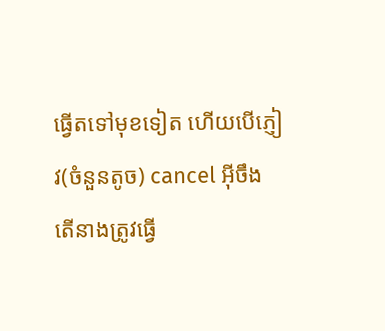ធ្វើតទៅមុខទៀត ហើយបើភ្ញៀវ(ចំនួនតូច) cancel អ៊ីចឹង តើនាងត្រូវធ្វើ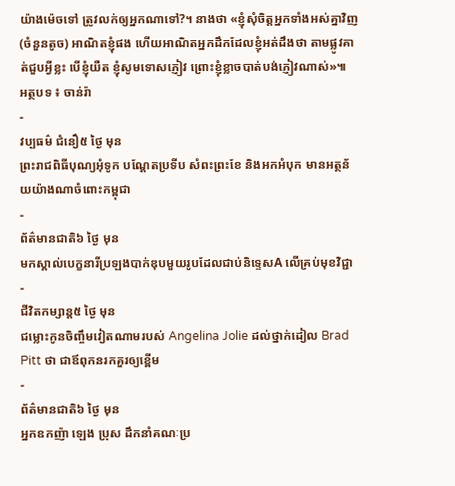យ៉ាងម៉េចទៅ ត្រូវលក់ឲ្យអ្នកណាទៅ?។ នាងថា «ខ្ញុំសុំចិត្តអ្នកទាំងអស់គ្នាវិញ (ចំនួនតូច) អាណិតខ្ញុំផង ហើយអាណិតអ្នកដឹកដែលខ្ញុំអត់ដឹងថា តាមផ្លូវគាត់ជួបអ្វីខ្លះ បើខ្ញុំយឺត ខ្ញុំសូមទោសភ្ញៀវ ព្រោះខ្ញុំខ្លាចបាត់បង់ភ្ញៀវណាស់»៕
អត្ថបទ ៖ ចាន់រ៉ា
-
វប្បធម៌ ជំនឿ៥ ថ្ងៃ មុន
ព្រះរាជពិធីបុណ្យអុំទូក បណ្ដែតប្រទីប សំពះព្រះខែ និងអកអំបុក មានអត្ថន័យយ៉ាងណាចំពោះកម្ពុជា
-
ព័ត៌មានជាតិ៦ ថ្ងៃ មុន
មកស្គាល់បេក្ខនារីប្រឡងបាក់ឌុបមួយរូបដែលជាប់និទ្ទេសA លើគ្រប់មុខវិជ្ជា
-
ជីវិតកម្សាន្ដ៥ ថ្ងៃ មុន
ជម្លោះកូនចិញ្ចឹមវៀតណាមរបស់ Angelina Jolie ដល់ថ្នាក់ដៀល Brad Pitt ថា ជាឪពុកនរកគួរឲ្យខ្ពើម
-
ព័ត៌មានជាតិ៦ ថ្ងៃ មុន
អ្នកឧកញ៉ា ឡេង ប្រុស ដឹកនាំគណៈប្រ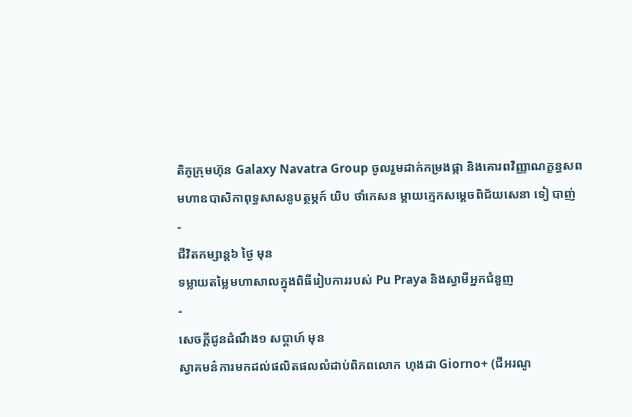តិភូក្រុមហ៊ុន Galaxy Navatra Group ចូលរួមដាក់កម្រងផ្កា និងគោរពវិញ្ញាណក្ខន្ធសពមហាឧបាសិកាពុទ្ធសាសនូបត្ថម្ភក៍ យិប ថាំកេសន ម្តាយក្មេកសម្តេចពិជ័យសេនា ទៀ បាញ់
-
ជីវិតកម្សាន្ដ៦ ថ្ងៃ មុន
ទម្លាយតម្លៃមហាសាលក្នុងពិធីរៀបការរបស់ Pu Praya និងស្វាមីអ្នកជំនួញ
-
សេចក្ដីជូនដំណឹង១ សប្តាហ៍ មុន
ស្វាគមន៌ការមកដល់ផលិតផលលំដាប់ពិភពលោក ហុងដា Giorno+ (ជីអរណូ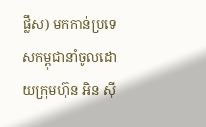ផ្លឹស) មកកាន់ប្រទេសកម្ពុជានាំចូលដោយក្រុមហ៊ុន អិន ស៊ី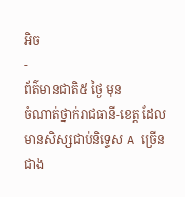អិច
-
ព័ត៌មានជាតិ៥ ថ្ងៃ មុន
ចំណាត់ថ្នាក់រាជធានី-ខេត្ត ដែលមានសិស្សជាប់និទ្ទេស A ច្រើនជាង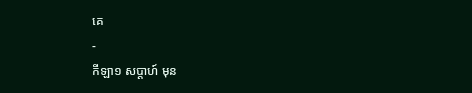គេ
-
កីឡា១ សប្តាហ៍ មុន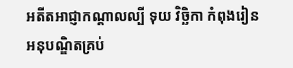អតីតអាជ្ញាកណ្តាលល្បី ទុយ វិច្ឆិកា កំពុងរៀនអនុបណ្ឌិតគ្រប់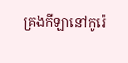គ្រងកីឡានៅកូរ៉េ